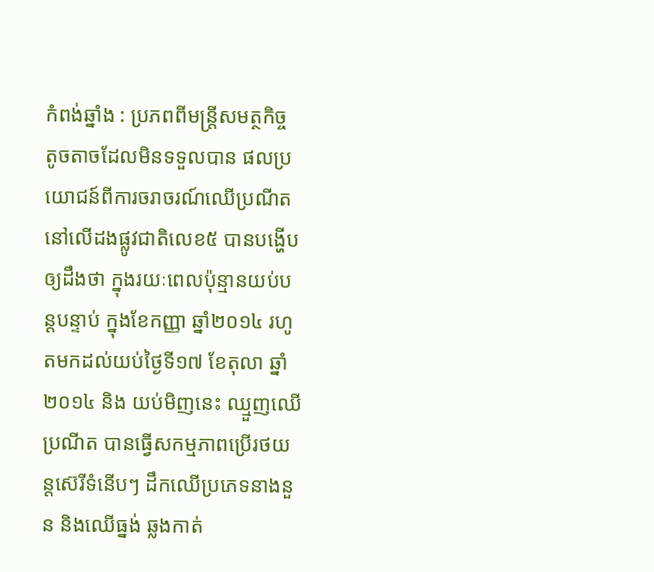កំពង់ឆ្នាំង : ប្រភពពីមន្ត្រីសមត្ថកិច្ច តូចតាចដែលមិនទទួលបាន ផលប្រយោជន៍ពីការចរាចរណ៍ឈើប្រណីត នៅលើដងផ្លូវជាតិលេខ៥ បានបង្ហើបឲ្យដឹងថា ក្នុងរយៈពេលប៉ុន្មានយប់បន្តបន្ទាប់ ក្នុងខែកញ្ញា ឆ្នាំ២០១៤ រហូតមកដល់យប់ថ្ងៃទី១៧ ខែតុលា ឆ្នាំ២០១៤ និង យប់មិញនេះ ឈ្មួញឈើប្រណីត បានធ្វើសកម្មភាពប្រើរថយន្តស៊េរីទំនើបៗ ដឹកឈើប្រភេទនាងនួន និងឈើធ្នង់ ឆ្លងកាត់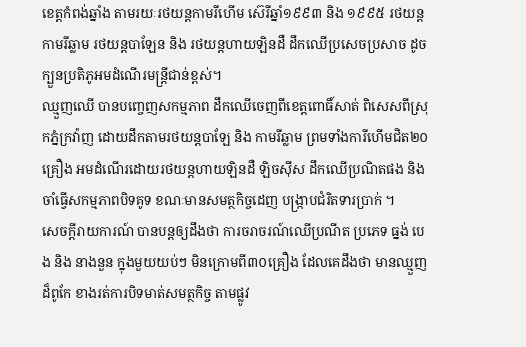ខេត្តកំពង់ឆ្នាំង តាមរយៈរថយន្តកាមរីហើម ស៊េរីឆ្នាំ១៩៩៣ និង ១៩៩៥ រថយន្តកាមរីឆ្លាម រថយន្តបាឡែន និង រថយន្តហាយឡិនដឺ ដឹកឈើប្រសេចប្រសាច ដូចក្បួនប្រតិភូអមដំណើរមន្ត្រីជាន់ខ្ពស់។
ឈ្មួញឈើ បានបញ្ចេញសកម្មភាព ដឹកឈើចេញពីខេត្តពោធិ៍សាត់ ពិសេសពីស្រុកភ្នំក្រវ៉ាញ ដោយដឹកតាមរថយន្តបាឡែ និង កាមរីឆ្លាម ព្រមទាំងការីហើមជិត២០គ្រឿង អមដំណើរដោយរថយន្តហាយឡិនដឺ ឡិចស៊ីស ដឹកឈើប្រណិតផង និងចាំធ្វើសកម្មភាពបិទគូទ ខណៈមានសមត្ថកិច្ចដេញ បង្ក្រាបជំរិតទារប្រាក់ ។
សេចក្តីរាយការណ៍ បានបន្តឲ្យដឹងថា ការចរាចរណ៍ឈើប្រណីត ប្រភេទ ធ្នង់ បេង និង នាងនួន ក្នុងមួយយប់ៗ មិនក្រោមពី៣០គ្រឿង ដែលគេដឹងថា មានឈ្មួញដ៏ពូកែ ខាងរត់ការបិទមាត់សមត្ថកិច្ច តាមផ្លូវ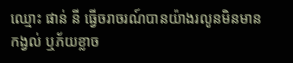ឈ្មោះ ផាន់ នី ធ្វើចរាចរណ៍បានយ៉ាងរលូនមិនមានកង្វល់ ឬភ័យខ្លាច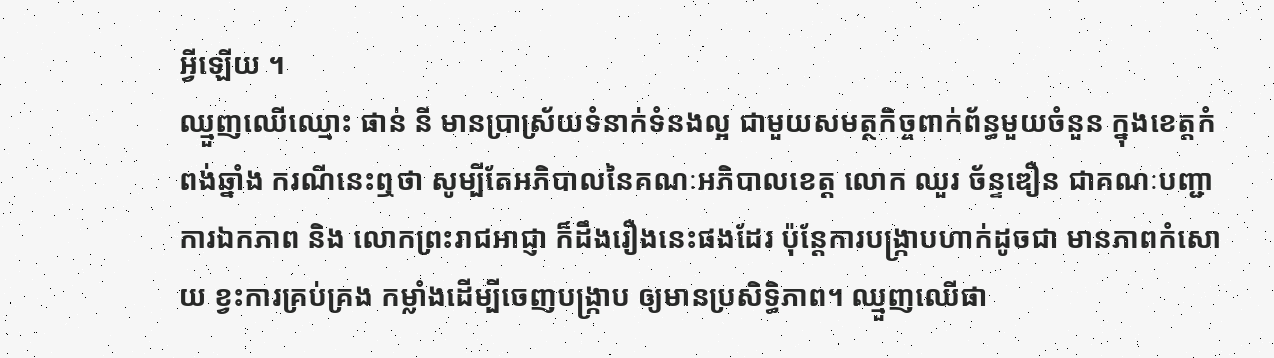អ្វីឡើយ ។
ឈ្មួញឈើឈ្មោះ ផាន់ នី មានប្រាស្រ័យទំនាក់ទំនងល្អ ជាមួយសមត្ថកិច្ចពាក់ព័ន្ធមួយចំនួន ក្នុងខេត្តកំពង់ឆ្នាំង ករណីនេះឮថា សូម្បីតែអភិបាលនៃគណៈអភិបាលខេត្ត លោក ឈួរ ច័ន្ទឌឿន ជាគណៈបញ្ជាការឯកភាព និង លោកព្រះរាជអាជ្ញា ក៏ដឹងរឿងនេះផងដែរ ប៉ុន្តែការបង្ក្រាបហាក់ដូចជា មានភាពកំសោយ ខ្វះការគ្រប់គ្រង កម្លាំងដើម្បីចេញបង្ក្រាប ឲ្យមានប្រសិទ្ធិភាព។ ឈ្មួញឈើផា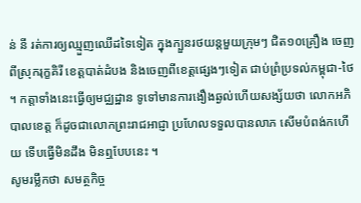ន់ នី រត់ការឲ្យឈ្មួញឈើដទៃទៀត ក្នុងក្បួនរថយន្តមួយក្រុមៗ ជិត១០គ្រឿង ចេញពីស្រុករុក្ខគិរី ខេត្តបាត់ដំបង និងចេញពីខេត្តផ្សេងៗទៀត ជាប់ព្រំប្រទល់កម្ពុជា-ថៃ ។ កត្តាទាំងនេះធ្វើឲ្យមជ្ឈដ្ឋាន ទូទៅមានការងឿងឆ្ងល់ហើយសង្ស័យថា លោកអភិបាលខេត្ត ក៏ដូចជាលោកព្រះរាជអាជ្ញា ប្រហែលទទួលបានលាភ សើមបំពង់កហើយ ទើបធ្វើមិនដឹង មិនឮបែបនេះ ។
សូមរម្លឹកថា សមត្ថកិច្ច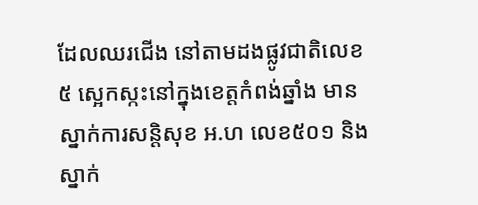ដែលឈរជើង នៅតាមដងផ្លូវជាតិលេខ៥ ស្អេកស្កះនៅក្នុងខេត្តកំពង់ឆ្នាំង មានស្នាក់ការសន្តិសុខ អ.ហ លេខ៥០១ និង ស្នាក់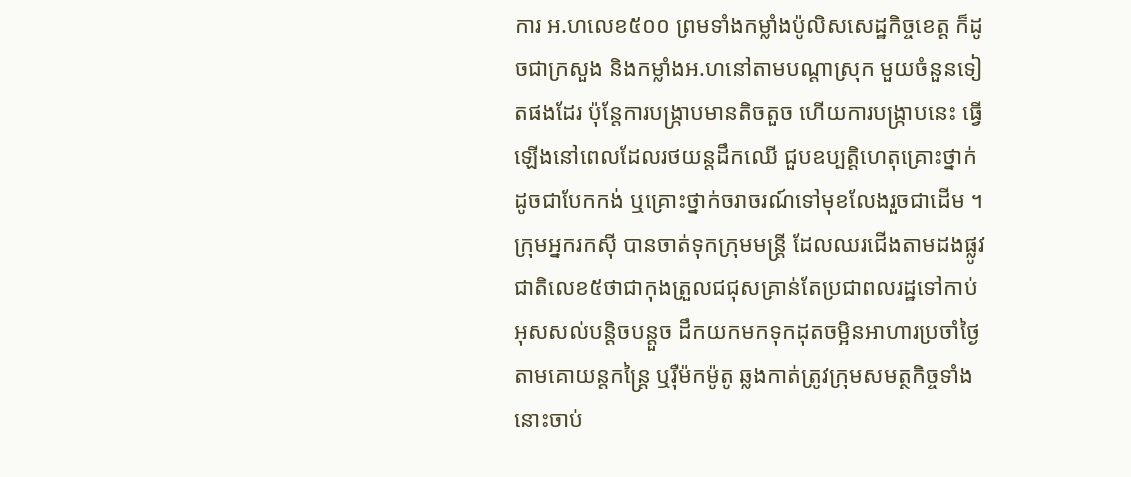ការ អ.ហលេខ៥០០ ព្រមទាំងកម្លាំងប៉ូលិសសេដ្ឋកិច្ចខេត្ត ក៏ដូចជាក្រសួង និងកម្លាំងអ.ហនៅតាមបណ្តាស្រុក មួយចំនួនទៀតផងដែរ ប៉ុន្តែការបង្ក្រាបមានតិចតួច ហើយការបង្ក្រាបនេះ ធ្វើឡើងនៅពេលដែលរថយន្តដឹកឈើ ជួបឧប្បត្តិហេតុគ្រោះថ្នាក់ ដូចជាបែកកង់ ឬគ្រោះថ្នាក់ចរាចរណ៍ទៅមុខលែងរួចជាដើម ។
ក្រុមអ្នករកស៊ី បានចាត់ទុកក្រុមមន្ត្រី ដែលឈរជើងតាមដងផ្លូវជាតិលេខ៥ថាជាកុងត្រួលជជុសគ្រាន់តែប្រជាពលរដ្ឋទៅកាប់អុសសល់បន្តិចបន្តួច ដឹកយកមកទុកដុតចម្អិនអាហារប្រចាំថ្ងៃ តាមគោយន្តកន្ត្រៃ ឬរ៉ឺម៉កម៉ូតូ ឆ្លងកាត់ត្រូវក្រុមសមត្ថកិច្ចទាំងនោះចាប់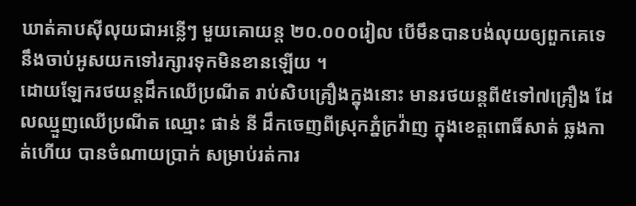ឃាត់គាបស៊ីលុយជាអន្លើៗ មួយគោយន្ត ២០.០០០រៀល បើមឹនបានបង់លុយឲ្យពួកគេទេ នឹងចាប់អូសយកទៅរក្សារទុកមិនខានឡើយ ។
ដោយឡែករថយន្តដឹកឈើប្រណីត រាប់សិបគ្រឿងក្នុងនោះ មានរថយន្តពី៥ទៅ៧គ្រឿង ដែលឈ្មួញឈើប្រណីត ឈ្មោះ ផាន់ នី ដឹកចេញពីស្រុកភ្នំក្រវ៉ាញ ក្នុងខេត្តពោធិ៍សាត់ ឆ្លងកាត់ហើយ បានចំណាយប្រាក់ សម្រាប់រត់ការ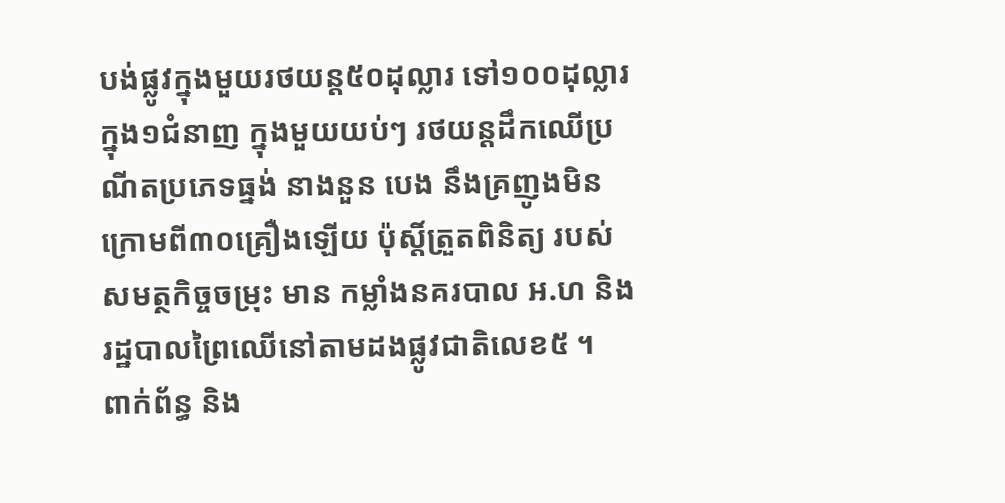បង់ផ្លូវក្នុងមួយរថយន្ត៥០ដុល្លារ ទៅ១០០ដុល្លារ ក្នុង១ជំនាញ ក្នុងមួយយប់ៗ រថយន្តដឹកឈើប្រណីតប្រភេទធ្នង់ នាងនួន បេង នឹងគ្រញូងមិនក្រោមពី៣០គ្រឿងឡើយ ប៉ុស្តិ៍ត្រួតពិនិត្យ របស់សមត្ថកិច្ចចម្រុះ មាន កម្លាំងនគរបាល អ.ហ និងរដ្ឋបាលព្រៃឈើនៅតាមដងផ្លូវជាតិលេខ៥ ។
ពាក់ព័ន្ធ និង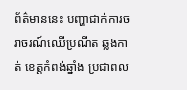ព័ត៌មាននេះ បញ្ហាជាក់ការចរាចរណ៍ឈើប្រណីត ឆ្លងកាត់ ខេត្តកំពង់ឆ្នាំង ប្រជាពល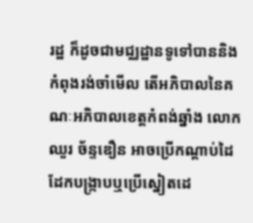រដ្ឋ ក៏ដូចជាមជ្ឈដ្ឋានទូទៅបាននិងកំពុងរង់ចាំមើល តើអភិបាលនៃគណៈអភិបាលខេត្តកំពង់ឆ្នាំង លោក ឈួរ ច័ន្ទឌឿន អាចប្រើកណ្តាប់ដៃដែកបង្ក្រាបឬប្រើស្នៀតដេ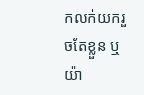កលក់យករួចតែខ្លួន ឬយ៉ា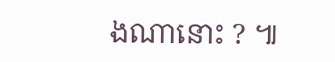ងណានោះ ? ៕